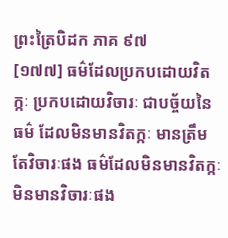ព្រះត្រៃបិដក ភាគ ៩៧
[១៧៧] ធម៌ដែលប្រកបដោយវិតក្កៈ ប្រកបដោយវិចារៈ ជាបច្ច័យនៃធម៌ ដែលមិនមានវិតក្កៈ មានត្រឹមតែវិចារៈផង ធម៌ដែលមិនមានវិតក្កៈ មិនមានវិចារៈផង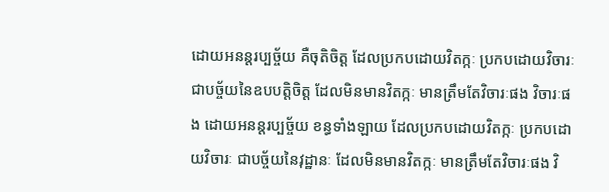ដោយអនន្តរប្បច្ច័យ គឺចុតិចិត្ត ដែលប្រកបដោយវិតក្កៈ ប្រកបដោយវិចារៈ ជាបច្ច័យនៃឧបបត្តិចិត្ត ដែលមិនមានវិតក្កៈ មានត្រឹមតែវិចារៈផង វិចារៈផង ដោយអនន្តរប្បច្ច័យ ខន្ធទាំងឡាយ ដែលប្រកបដោយវិតក្កៈ ប្រកបដោយវិចារៈ ជាបច្ច័យនៃវុដ្ឋានៈ ដែលមិនមានវិតក្កៈ មានត្រឹមតែវិចារៈផង វិ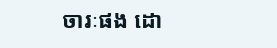ចារៈផង ដោ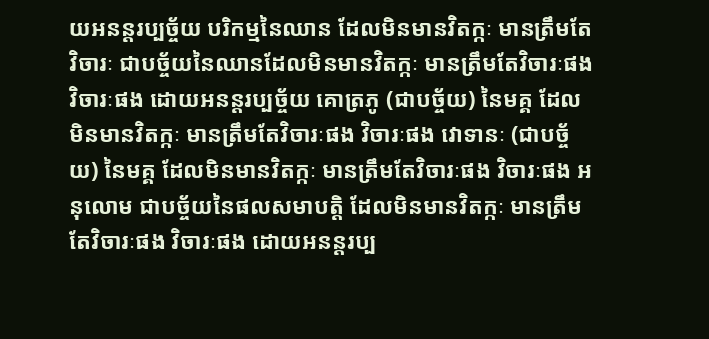យអនន្តរប្បច្ច័យ បរិកម្មនៃឈាន ដែលមិនមានវិតក្កៈ មានត្រឹមតែវិចារៈ ជាបច្ច័យនៃឈានដែលមិនមានវិតក្កៈ មានត្រឹមតែវិចារៈផង វិចារៈផង ដោយអនន្តរប្បច្ច័យ គោត្រភូ (ជាបច្ច័យ) នៃមគ្គ ដែលមិនមានវិតក្កៈ មានត្រឹមតែវិចារៈផង វិចារៈផង វោទានៈ (ជាបច្ច័យ) នៃមគ្គ ដែលមិនមានវិតក្កៈ មានត្រឹមតែវិចារៈផង វិចារៈផង អនុលោម ជាបច្ច័យនៃផលសមាបត្តិ ដែលមិនមានវិតក្កៈ មានត្រឹមតែវិចារៈផង វិចារៈផង ដោយអនន្តរប្ប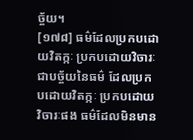ច្ច័យ។
[១៧៨] ធម៌ដែលប្រកបដោយវិតក្កៈ ប្រកបដោយវិចារៈ ជាបច្ច័យនៃធម៌ ដែលប្រកបដោយវិតក្កៈ ប្រកបដោយវិចារៈផង ធម៌ដែលមិនមាន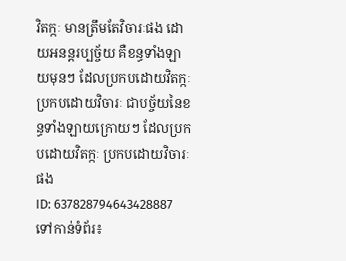វិតក្កៈ មានត្រឹមតែវិចារៈផង ដោយអនន្តរប្បច្ច័យ គឺខន្ធទាំងឡាយមុនៗ ដែលប្រកបដោយវិតក្កៈ ប្រកបដោយវិចារៈ ជាបច្ច័យនៃខន្ធទាំងឡាយក្រោយៗ ដែលប្រកបដោយវិតក្កៈ ប្រកបដោយវិចារៈផង
ID: 637828794643428887
ទៅកាន់ទំព័រ៖